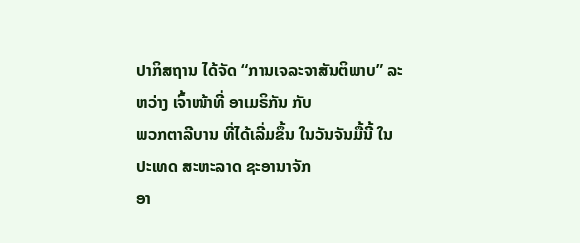ປາກິສຖານ ໄດ້ຈັດ “ການເຈລະຈາສັນຕິພາບ” ລະຫວ່າງ ເຈົ້າໜ້າທີ່ ອາເມຣິກັນ ກັບ
ພວກຕາລີບານ ທີ່ໄດ້ເລີ່ມຂຶ້ນ ໃນວັນຈັນມື້ນີ້ ໃນປະເທດ ສະຫະລາດ ຊະອານາຈັກ
ອາ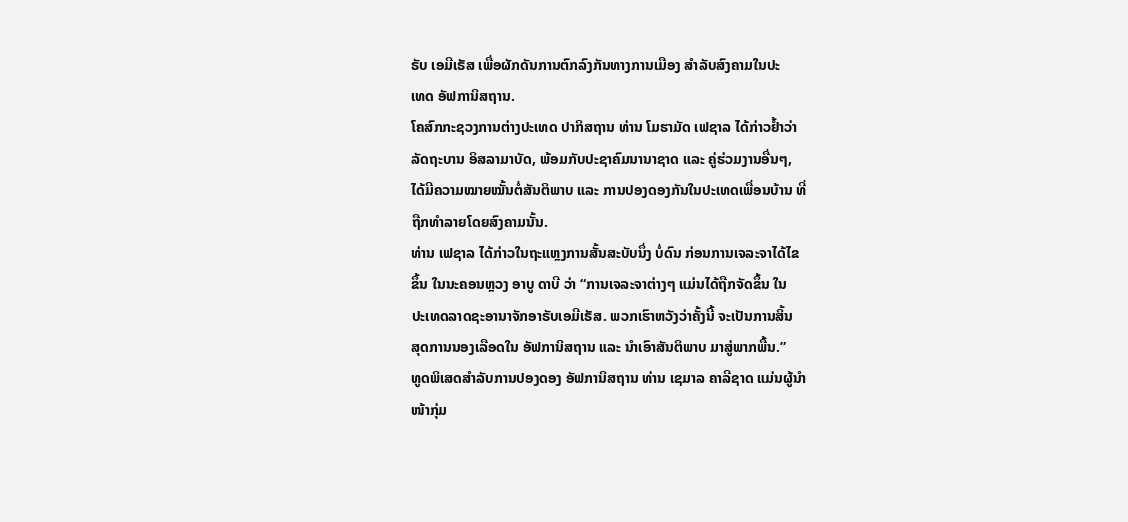ຣັບ ເອມີເຣັສ ເພື່ອຜັກດັນການຕົກລົງກັນທາງການເມືອງ ສຳລັບສົງຄາມໃນປະ
ເທດ ອັຟການິສຖານ.
ໂຄສົກກະຊວງການຕ່າງປະເທດ ປາກິສຖານ ທ່ານ ໂມຮາມັດ ເຟຊາລ ໄດ້ກ່າວຢ້ຳວ່າ
ລັດຖະບານ ອິສລາມາບັດ, ພ້ອມກັບປະຊາຄົມນານາຊາດ ແລະ ຄູ່ຮ່ວມງານອື່ນໆ,
ໄດ້ມີຄວາມໝາຍໝັ້ນຕໍ່ສັນຕິພາບ ແລະ ການປອງດອງກັນໃນປະເທດເພື່ອນບ້ານ ທີ່
ຖືກທຳລາຍໂດຍສົງຄາມນັ້ນ.
ທ່ານ ເຟຊາລ ໄດ້ກ່າວໃນຖະແຫຼງການສັ້ນສະບັບນຶ່ງ ບໍ່ດົນ ກ່ອນການເຈລະຈາໄດ້ໄຂ
ຂຶ້ນ ໃນນະຄອນຫຼວງ ອາບູ ດາບີ ວ່າ “ການເຈລະຈາຕ່າງໆ ແມ່ນໄດ້ຖືກຈັດຂຶ້ນ ໃນ
ປະເທດລາດຊະອານາຈັກອາຣັບເອມີເຣັສ. ພວກເຮົາຫວັງວ່າຄັ້ງນີ້ ຈະເປັນການສິ້ນ
ສຸດການນອງເລືອດໃນ ອັຟການິສຖານ ແລະ ນຳເອົາສັນຕິພາບ ມາສູ່ພາກພື້ນ.”
ທູດພິເສດສຳລັບການປອງດອງ ອັຟການິສຖານ ທ່ານ ເຊມາລ ຄາລີຊາດ ແມ່ນຜູ້ນຳ
ໜ້າກຸ່ມ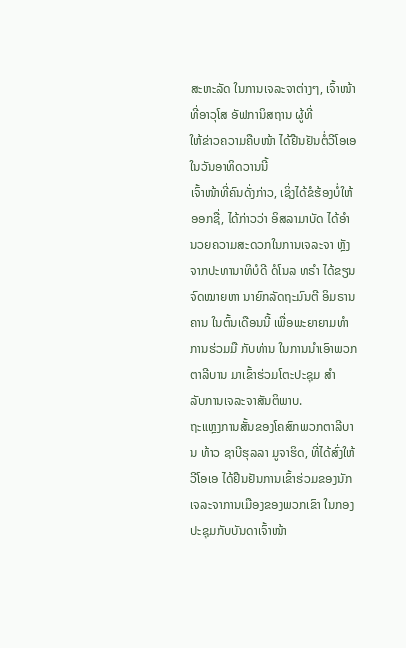ສະຫະລັດ ໃນການເຈລະຈາຕ່າງໆ, ເຈົ້າໜ້າທີ່ອາວຸໂສ ອັຟການິສຖານ ຜູ້ທີ່
ໃຫ້ຂ່າວຄວາມຄືບໜ້າ ໄດ້ຢືນຢັນຕໍ່ວີໂອເອໃນວັນອາທິດວານນີ້
ເຈົ້າໜ້າທີ່ຄົນດັ່ງກ່າວ, ເຊິ່ງໄດ້ຂໍຮ້ອງບໍ່ໃຫ້ອອກຊື່, ໄດ້ກ່າວວ່າ ອິສລາມາບັດ ໄດ້ອຳ
ນວຍຄວາມສະດວກໃນການເຈລະຈາ ຫຼັງຈາກປະທານາທິບໍດີ ດໍໂນລ ທຣຳ ໄດ້ຂຽນ
ຈົດໝາຍຫາ ນາຍົກລັດຖະມົນຕີ ອິມຣານ ຄານ ໃນຕົ້ນເດືອນນີ້ ເພື່ອພະຍາຍາມທຳ
ການຮ່ວມມື ກັບທ່ານ ໃນການນຳເອົາພວກ ຕາລີບານ ມາເຂົ້າຮ່ວມໂຕະປະຊຸມ ສຳ
ລັບການເຈລະຈາສັນຕິພາບ.
ຖະແຫຼງການສັ້ນຂອງໂຄສົກພວກຕາລີບານ ທ້າວ ຊາບີຮຸລລາ ມູຈາຮິດ, ທີ່ໄດ້ສົ່ງໃຫ້
ວີໂອເອ ໄດ້ຢືນຢັນການເຂົ້າຮ່ວມຂອງນັກເຈລະຈາການເມືອງຂອງພວກເຂົາ ໃນກອງ
ປະຊຸມກັບບັນດາເຈົ້າໜ້າ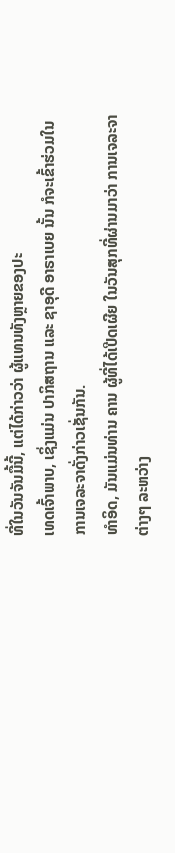ທີ່ໃນວັນຈັນມື້ນີ້, ແຕ່ໄດ້ກ່າວວ່າ ຜູ້ແທນທັງຫຼາຍຂອງປະ
ເທດເຈົ້າພາບ, ເຊິ່ງແມ່ນ ປາກິສຖານ ແລະ ຊາອຸດີ ອາຣາເບຍ ນັ້ນ ກໍຈະເຂົ້າຮ່ວມໃນ
ການເຈລະຈາດັ່ງກ່າວເຊັ່ນກັນ.
ທຳອິດ, ມັນແມ່ນທ່ານ ຄານ ຜູ້ທີ່ໄດ້ເປີດເຜີຍ ໃນວັນສຸກທີ່ຜ່ານມາວ່າ ການເຈລະຈາ
ຕ່າງໆ ລະຫວ່າງ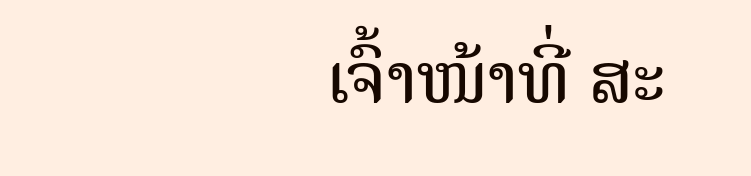ເຈົ້າໜ້າທີ່ ສະ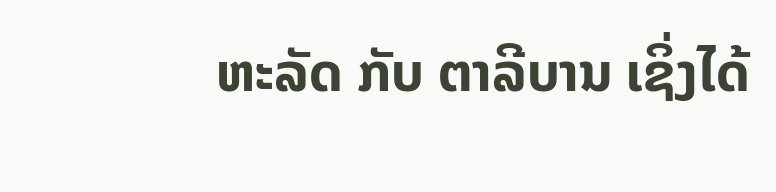ຫະລັດ ກັບ ຕາລີບານ ເຊິ່ງໄດ້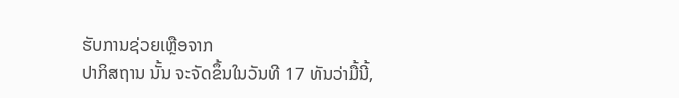ຮັບການຊ່ວຍເຫຼືອຈາກ
ປາກິສຖານ ນັ້ນ ຈະຈັດຂຶ້ນໃນວັນທີ 17 ທັນວ່າມື້ນີ້,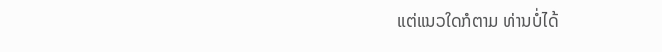ແຕ່ແນວໃດກໍຕາມ ທ່ານບໍ່ໄດ້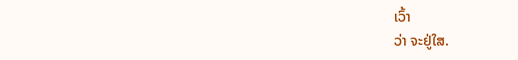ເວົ້າ
ວ່າ ຈະຢູ່ໃສ.